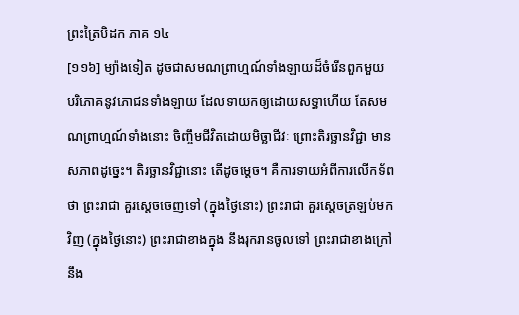ព្រះត្រៃបិដក ភាគ ១៤
[១១៦] ម្យ៉ាងទៀត ដូចជាសមណព្រាហ្មណ៍ទាំងឡាយដ៏ចំរើនពួកមួយ បរិភោគនូវភោជនទាំងឡាយ ដែលទាយកឲ្យដោយសទ្ធាហើយ តែសមណព្រាហ្មណ៍ទាំងនោះ ចិញ្ចឹមជីវិតដោយមិច្ឆាជីវៈ ព្រោះតិរច្ឆានវិជ្ជា មានសភាពដូច្នេះ។ តិរច្ឆានវិជ្ជានោះ តើដូចម្តេច។ គឺការទាយអំពីការលើកទ័ពថា ព្រះរាជា គួរស្តេចចេញទៅ (ក្នុងថ្ងៃនោះ) ព្រះរាជា គួរស្តេចត្រឡប់មកវិញ (ក្នុងថ្ងៃនោះ) ព្រះរាជាខាងក្នុង នឹងរុករានចូលទៅ ព្រះរាជាខាងក្រៅ នឹង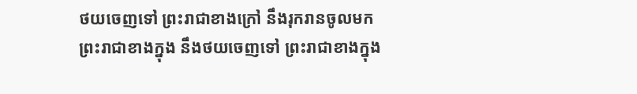ថយចេញទៅ ព្រះរាជាខាងក្រៅ នឹងរុករានចូលមក ព្រះរាជាខាងក្នុង នឹងថយចេញទៅ ព្រះរាជាខាងក្នុង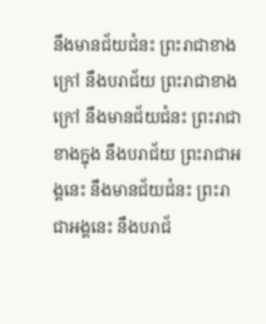នឹងមានជ័យជំនះ ព្រះរាជាខាងក្រៅ នឹងបរាជ័យ ព្រះរាជាខាងក្រៅ នឹងមានជ័យជំនះ ព្រះរាជាខាងក្នុង នឹងបរាជ័យ ព្រះរាជាអង្គនេះ នឹងមានជ័យជំនះ ព្រះរាជាអង្គនេះ នឹងបរាជ័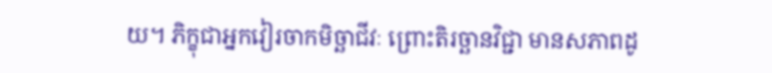យ។ ភិក្ខុជាអ្នកវៀរចាកមិច្ឆាជីវៈ ព្រោះតិរច្ឆានវិជ្ជា មានសភាពដូ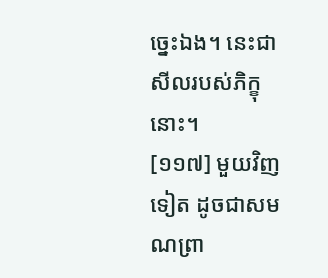ច្នេះឯង។ នេះជាសីលរបស់ភិក្ខុនោះ។
[១១៧] មួយវិញទៀត ដូចជាសមណព្រា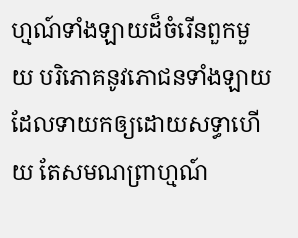ហ្មណ៍ទាំងឡាយដ៏ចំរើនពួកមួយ បរិភោគនូវភោជនទាំងឡាយ ដែលទាយកឲ្យដោយសទ្ធាហើយ តែសមណព្រាហ្មណ៍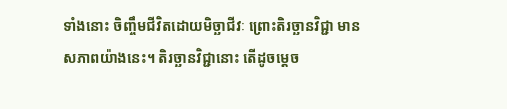ទាំងនោះ ចិញ្ចឹមជីវិតដោយមិច្ឆាជីវៈ ព្រោះតិរច្ឆានវិជ្ជា មានសភាពយ៉ាងនេះ។ តិរច្ឆានវិជ្ជានោះ តើដូចម្តេច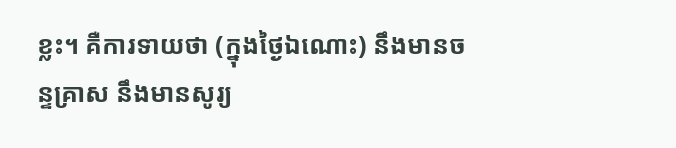ខ្លះ។ គឺការទាយថា (ក្នុងថ្ងៃឯណោះ) នឹងមានចន្ទគ្រាស នឹងមានសូរ្យ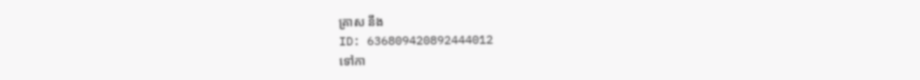គ្រាស នឹង
ID: 636809420892444012
ទៅកា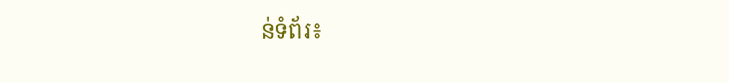ន់ទំព័រ៖